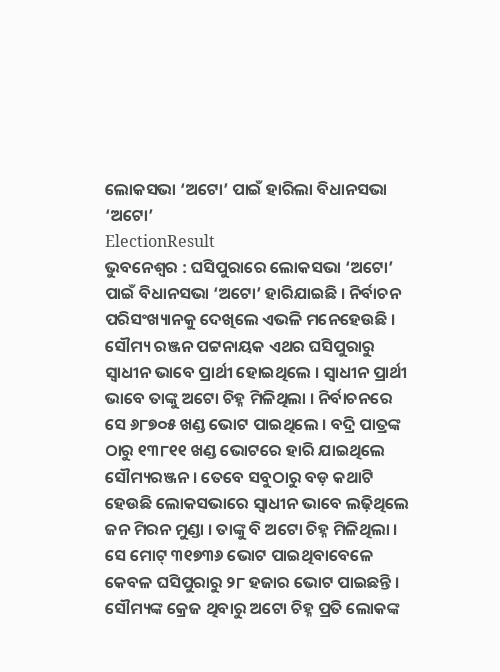ଲୋକସଭା ‘ଅଟୋ’ ପାଇଁ ହାରିଲା ବିଧାନସଭା ‘ଅଟୋ’
ElectionResult
ଭୁବନେଶ୍ୱର : ଘସିପୁରାରେ ଲୋକସଭା ‘ଅଟୋ’ ପାଇଁ ବିଧାନସଭା ‘ଅଟୋ’ ହାରିଯାଇଛି । ନିର୍ବାଚନ ପରିସଂଖ୍ୟାନକୁ ଦେଖିଲେ ଏଭଳି ମନେହେଉଛି । ସୌମ୍ୟ ରଞ୍ଜନ ପଟ୍ଟନାୟକ ଏଥର ଘସିପୁରାରୁ ସ୍ୱାଧୀନ ଭାବେ ପ୍ରାର୍ଥୀ ହୋଇଥିଲେ । ସ୍ୱାଧୀନ ପ୍ରାର୍ଥୀ ଭାବେ ତାଙ୍କୁ ଅଟୋ ଚିହ୍ନ ମିଳିଥିଲା । ନିର୍ବାଚନରେ ସେ ୬୮୭୦୫ ଖଣ୍ଡ ଭୋଟ ପାଇଥିଲେ । ବଦ୍ରି ପାତ୍ରଙ୍କ ଠାରୁ ୧୩୮୧୧ ଖଣ୍ଡ ଭୋଟରେ ହାରି ଯାଇଥିଲେ ସୌମ୍ୟରଞ୍ଜନ । ତେବେ ସବୁଠାରୁ ବଡ଼ କଥାଟି ହେଉଛି ଲୋକସଭାରେ ସ୍ୱାଧୀନ ଭାବେ ଲଢ଼ିଥିଲେ ଜନ ମିରନ ମୁଣ୍ଡା । ତାଙ୍କୁ ବି ଅଟୋ ଚିହ୍ନ ମିଳିଥିଲା । ସେ ମୋଟ୍ ୩୧୭୩୬ ଭୋଟ ପାଇଥିବାବେଳେ କେବଳ ଘସିପୁରାରୁ ୨୮ ହଜାର ଭୋଟ ପାଇଛନ୍ତି । ସୌମ୍ୟଙ୍କ କ୍ରେଜ ଥିବାରୁ ଅଟୋ ଚିହ୍ନ ପ୍ରତି ଲୋକଙ୍କ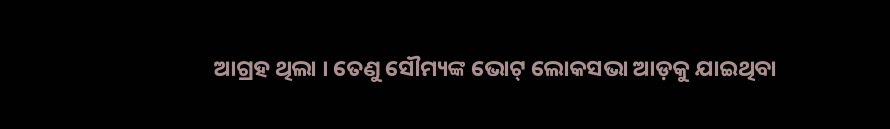ଆଗ୍ରହ ଥିଲା । ତେଣୁ ସୌମ୍ୟଙ୍କ ଭୋଟ୍ ଲୋକସଭା ଆଡ଼କୁ ଯାଇଥିବା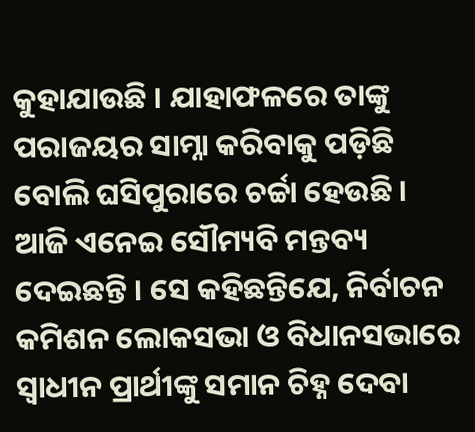କୁହାଯାଉଛି । ଯାହାଫଳରେ ତାଙ୍କୁ ପରାଜୟର ସାମ୍ନା କରିବାକୁ ପଡ଼ିଛି ବୋଲି ଘସିପୁରାରେ ଚର୍ଚ୍ଚା ହେଉଛି । ଆଜି ଏନେଇ ସୌମ୍ୟବି ମନ୍ତବ୍ୟ ଦେଇଛନ୍ତି । ସେ କହିଛନ୍ତିଯେ, ନିର୍ବାଚନ କମିଶନ ଲୋକସଭା ଓ ବିଧାନସଭାରେ ସ୍ୱାଧୀନ ପ୍ରାର୍ଥୀଙ୍କୁ ସମାନ ଚିହ୍ନ ଦେବା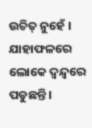ଉଚିତ୍ ନୁହେଁ । ଯାହାଫଳରେ ଲୋକେ ଦ୍ୱନ୍ଦ୍ୱରେ ପଡୁଛନ୍ତି ।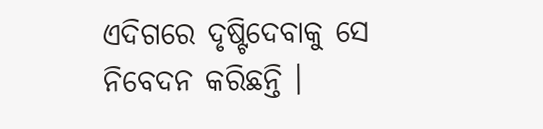ଏଦିଗରେ ଦୃଷ୍ଟିଦେବାକୁ ସେ ନିବେଦନ କରିଛନ୍ତି ।